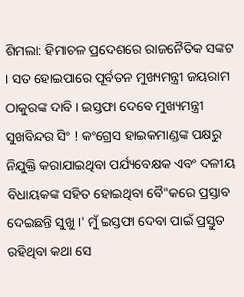ଶିମଲା: ହିମାଚଳ ପ୍ରଦେଶରେ ରାଜନୈତିକ ସଙ୍କଟ । ସତ ହୋଇପାରେ ପୂର୍ବତନ ମୁଖ୍ୟମନ୍ତ୍ରୀ ଜୟରାମ ଠାକୁରଙ୍କ ଦାବି । ଇସ୍ତଫା ଦେବେ ମୁଖ୍ୟମନ୍ତ୍ରୀ ସୁଖବିନ୍ଦର ସିଂ ! କଂଗ୍ରେସ ହାଇକମାଣ୍ଡଙ୍କ ପକ୍ଷରୁ ନିଯୁକ୍ତି କରାଯାଇଥିବା ପର୍ଯ୍ୟବେକ୍ଷକ ଏବଂ ଦଳୀୟ ବିଧାୟକଙ୍କ ସହିତ ହୋଇଥିବା ବୈ"କରେ ପ୍ରସ୍ତାବ ଦେଇଛନ୍ତି ସୁଖୁ ।' ମୁଁ ଇସ୍ତଫା ଦେବା ପାଇଁ ପ୍ରସ୍ତୁତ ରହିଥିବା କଥା ସେ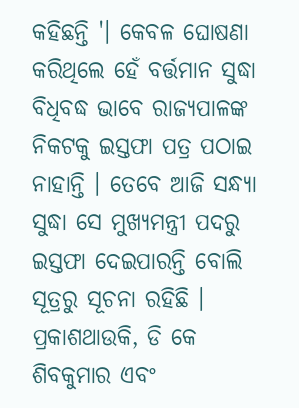କହିଛନ୍ତି '। କେବଳ ଘୋଷଣା କରିଥିଲେ ହେଁ ବର୍ତ୍ତମାନ ସୁଦ୍ଧା ବିଧିବଦ୍ଧ ଭାବେ ରାଜ୍ୟପାଳଙ୍କ ନିକଟକୁ ଇସ୍ତଫା ପତ୍ର ପଠାଇ ନାହାନ୍ତି । ତେବେ ଆଜି ସନ୍ଧ୍ୟା ସୁଦ୍ଧା ସେ ମୁଖ୍ୟମନ୍ତ୍ରୀ ପଦରୁ ଇସ୍ତଫା ଦେଇପାରନ୍ତି ବୋଲି ସୂତ୍ରରୁ ସୂଚନା ରହିଛି । ପ୍ରକାଶଥାଉକି, ଡି କେ ଶିବକୁମାର ଏବଂ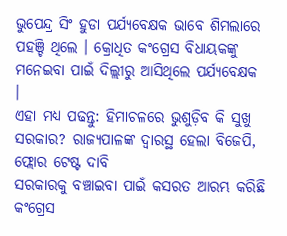ଭୁପେନ୍ଦ୍ର ସିଂ ହୁଡା ପର୍ଯ୍ୟବେକ୍ଷକ ଭାବେ ଶିମଲାରେ ପହଞ୍ଚି ଥିଲେ । କ୍ରୋଧିତ କଂଗ୍ରେସ ବିଧାୟକଙ୍କୁ ମନେଇବା ପାଇଁ ଦିଲ୍ଲୀରୁ ଆସିଥିଲେ ପର୍ଯ୍ୟବେକ୍ଷକ ।
ଏହା ମଧ୍ୟ ପଢନ୍ତୁ: ହିମାଚଳରେ ଭୁଶୁଡ଼ିବ କି ସୁଖୁ ସରକାର? ରାଜ୍ୟପାଳଙ୍କ ଦ୍ବାରସ୍ଥ ହେଲା ବିଜେପି, ଫ୍ଲୋର ଟେଷ୍ଟ ଦାବି
ସରକାରକୁ ବଞ୍ଚାଇବା ପାଇଁ କସରତ ଆରମ୍ଭ କରିଛି କଂଗ୍ରେସ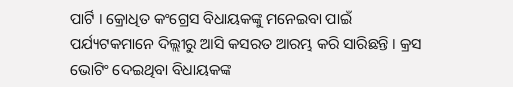ପାର୍ଟି । କ୍ରୋଧିତ କଂଗ୍ରେସ ବିଧାୟକଙ୍କୁ ମନେଇବା ପାଇଁ ପର୍ଯ୍ୟଟକମାନେ ଦିଲ୍ଲୀରୁ ଆସି କସରତ ଆରମ୍ଭ କରି ସାରିଛନ୍ତି । କ୍ରସ ଭୋଟିଂ ଦେଇଥିବା ବିଧାୟକଙ୍କ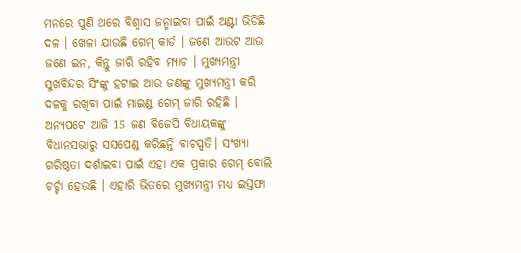ମନରେ ପୁଣି ଥରେ ବିଶ୍ବାସ ଜନ୍ମାଇବା ପାଇଁ ଅଣ୍ଟା ଭିଡିଛି ଦଳ । ଖେଳା ଯାଉଛି ଗେମ୍ କାର୍ଡ । ଜଣେ ଆଉଟ ଆଉ ଜଣେ ଇନ, କିନ୍ତୁ ଜାରି ରହିବ ମ୍ୟାଚ । ମୁଖ୍ୟମନ୍ତ୍ରୀ ସୁଖବିନ୍ଦର ସିଂଙ୍କୁ ହଟାଇ ଆଉ ଜଣଙ୍କୁ ମୁଖ୍ୟମନ୍ତ୍ରୀ କରି ଦଳକୁ ରଖିବା ପାଇଁ ମାଇଣ୍ଡ ଗେମ୍ ଜାରି ରହିଛି । ଅନ୍ୟପଟେ ଆଜି 15 ଜଣ ବିଜେପି ବିଧାୟକଙ୍କୁ ବିଧାନସଭାରୁ ସସପେଣ୍ଡ କରିଛନ୍ତି ବାଚସ୍ପତି। ସଂଖ୍ୟା ଗରିଷ୍ଠତା ଦର୍ଶାଇବା ପାଇଁ ଏହା ଏକ ପ୍ରକାର ଗେମ୍ ବୋଲି ଚର୍ଚ୍ଚା ହେଉଛି । ଏହାରି ଭିତରେ ମୁଖ୍ୟମନ୍ତ୍ରୀ ମଧ୍ୟ ଇସ୍ତଫା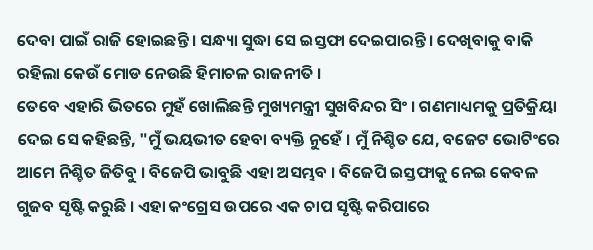ଦେବା ପାଇଁ ରାଜି ହୋଇଛନ୍ତି । ସନ୍ଧ୍ୟା ସୁଦ୍ଧା ସେ ଇସ୍ତଫା ଦେଇପାରନ୍ତି । ଦେଖିବାକୁ ବାକି ରହିଲା କେଉଁ ମୋଡ ନେଉଛି ହିମାଚଳ ରାଜନୀତି ।
ତେବେ ଏହାରି ଭିତରେ ମୁହଁ ଖୋଲିଛନ୍ତି ମୁଖ୍ୟମନ୍ତ୍ରୀ ସୁଖବିନ୍ଦର ସିଂ । ଗଣମାଧ୍ୟମକୁ ପ୍ରତିକ୍ରିୟା ଦେଇ ସେ କହିଛନ୍ତି, "ମୁଁ ଭୟଭୀତ ହେବା ବ୍ୟକ୍ତି ନୁହେଁ । ମୁଁ ନିଶ୍ଚିତ ଯେ, ବଜେଟ ଭୋଟିଂରେ ଆମେ ନିଶ୍ଚିତ ଜିତିବୁ । ବିଜେପି ଭାବୁଛି ଏହା ଅସମ୍ଭବ । ବିଜେପି ଇସ୍ତଫାକୁ ନେଇ କେବଳ ଗୁଜବ ସୃଷ୍ଟି କରୁଛି । ଏହା କଂଗ୍ରେସ ଉପରେ ଏକ ଚାପ ସୃଷ୍ଟି କରିପାରେ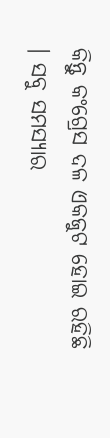କିନ୍ତୁ କଂଗ୍ରେସ ଦଳ ଏକଜୁଟ ହୋଇ ରହିଛି । ସବୁ ସମସ୍ୟାର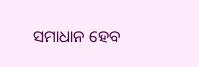ସମାଧାନ ହେବ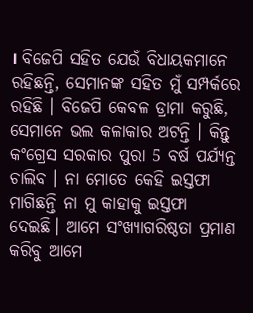। ବିଜେପି ସହିତ ଯେଉଁ ବିଧାୟକମାନେ ରହିଛନ୍ତି, ସେମାନଙ୍କ ସହିତ ମୁଁ ସମ୍ପର୍କରେ ରହିଛି । ବିଜେପି କେବଳ ଡ୍ରାମା କରୁଛି, ସେମାନେ ଭଲ କଳାକାର ଅଟନ୍ତି । କିନ୍ତୁ କଂଗ୍ରେସ ସରକାର ପୁରା 5 ବର୍ଷ ପର୍ଯ୍ୟନ୍ତ ଚାଲିବ । ନା ମୋତେ କେହି ଇସ୍ତଫା ମାଗିଛନ୍ତି ନା ମୁ କାହାକୁ ଇସ୍ତଫା ଦେଇଛି। ଆମେ ସଂଖ୍ୟାଗରିଷ୍ଠତା ପ୍ରମାଣ କରିବୁ ଆମେ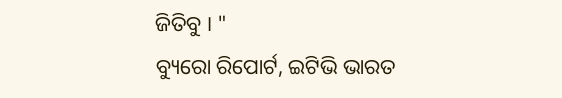ଜିତିବୁ । "
ବ୍ୟୁରୋ ରିପୋର୍ଟ, ଇଟିଭି ଭାରତ